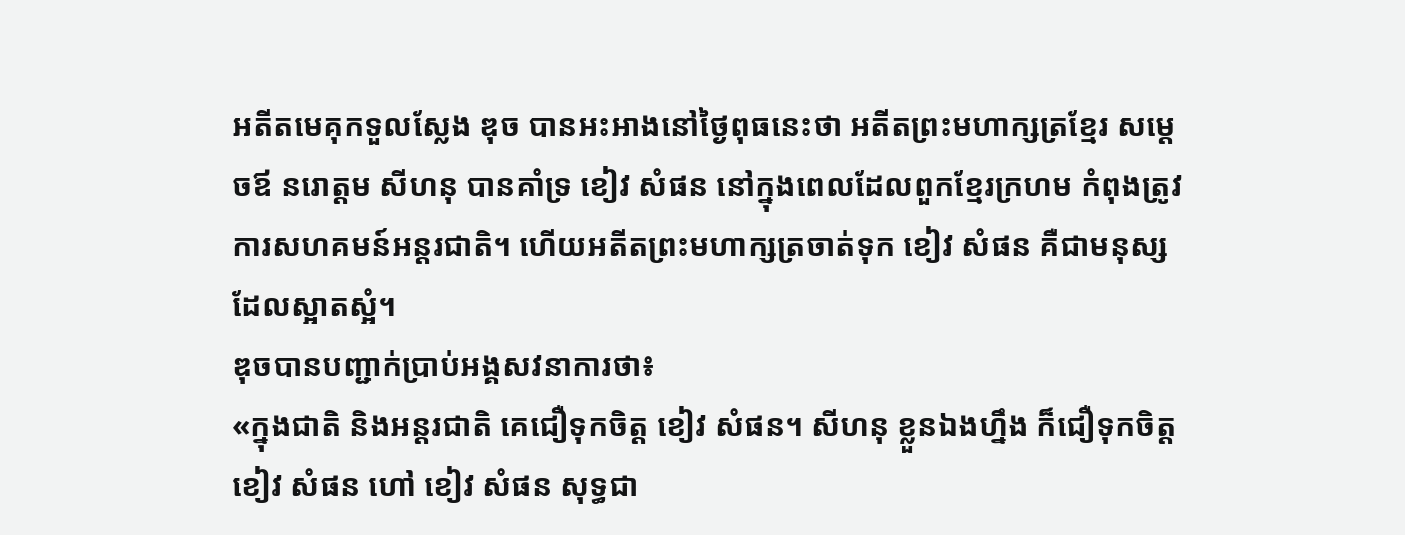អតីតមេគុកទួលស្លែង ឌុច បានអះអាងនៅថ្ងៃពុធនេះថា អតីតព្រះមហាក្សត្រខ្មែរ សម្តេចឪ នរោត្តម សីហនុ បានគាំទ្រ ខៀវ សំផន នៅក្នុងពេលដែលពួកខ្មែរក្រហម កំពុងត្រូវការសហគមន៍អន្តរជាតិ។ ហើយអតីតព្រះមហាក្សត្រចាត់ទុក ខៀវ សំផន គឺជាមនុស្សដែលស្អាតស្អំ។
ឌុចបានបញ្ជាក់ប្រាប់អង្គសវនាការថា៖
«ក្នុងជាតិ និងអន្តរជាតិ គេជឿទុកចិត្ត ខៀវ សំផន។ សីហនុ ខ្លួនឯងហ្នឹង ក៏ជឿទុកចិត្ត ខៀវ សំផន ហៅ ខៀវ សំផន សុទ្ធជា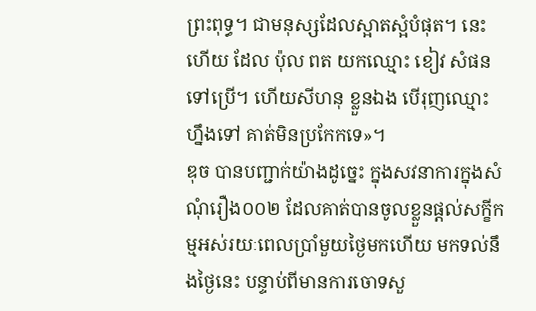ព្រះពុទ្ធ។ ជាមនុស្សដែលស្អាតស្អំបំផុត។ នេះហើយ ដែល ប៉ុល ពត យកឈ្មោះ ខៀវ សំផន ទៅប្រើ។ ហើយសីហនុ ខ្លួនឯង បើរុញឈ្មោះហ្នឹងទៅ គាត់មិនប្រកែកទេ»។
ឌុច បានបញ្ជាក់យ៉ាងដូច្នេះ ក្នុងសវនាការក្នុងសំណុំរឿង០០២ ដែលគាត់បានចូលខ្លួនផ្ដល់សក្ខីកម្មអស់រយៈពេលប្រាំមួយថ្ងៃមកហើយ មកទល់នឹងថ្ងៃនេះ បន្ទាប់ពីមានការចោទសួ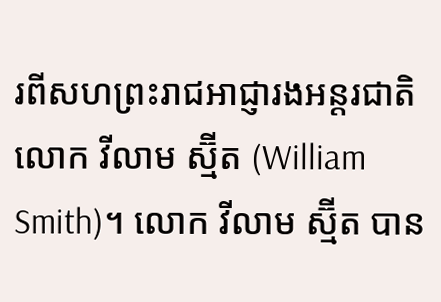រពីសហព្រះរាជអាជ្ញារងអន្ដរជាតិ លោក វីលាម ស្ម៊ីត (William Smith)។ លោក វីលាម ស្ម៊ីត បាន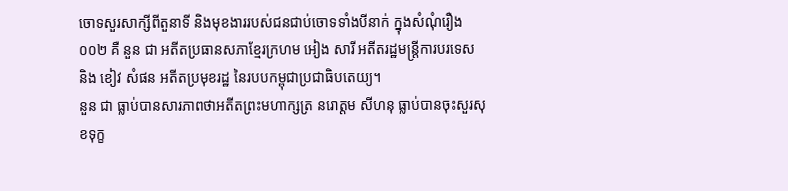ចោទសួរសាក្សីពីតួនាទី និងមុខងាររបស់ជនជាប់ចោទទាំងបីនាក់ ក្នុងសំណុំរឿង ០០២ គឺ នួន ជា អតីតប្រធានសភាខ្មែរក្រហម អៀង សារី អតីតរដ្ឋមន្ដ្រីការបរទេស និង ខៀវ សំផន អតីតប្រមុខរដ្ឋ នៃរបបកម្ពុជាប្រជាធិបតេយ្យ។
នួន ជា ធ្លាប់បានសារភាពថាអតីតព្រះមហាក្សត្រ នរោត្តម សីហនុ ធ្លាប់បានចុះសួរសុខទុក្ខ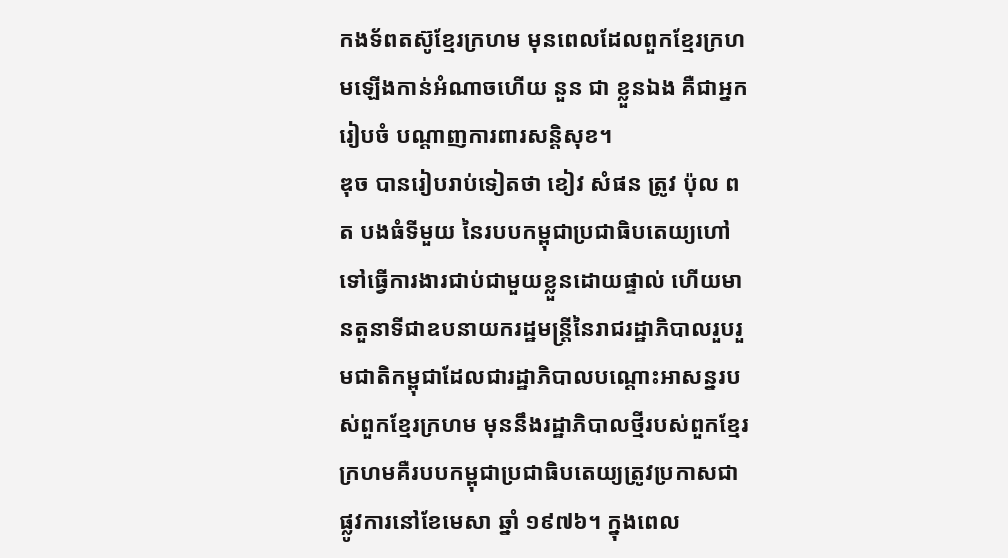កងទ័ពតស៊ូខ្មែរក្រហម មុនពេលដែលពួកខ្មែរក្រហមឡើងកាន់អំណាចហើយ នួន ជា ខ្លួនឯង គឺជាអ្នករៀបចំ បណ្ដាញការពារសន្ដិសុខ។
ឌុច បានរៀបរាប់ទៀតថា ខៀវ សំផន ត្រូវ ប៉ុល ពត បងធំទីមួយ នៃរបបកម្ពុជាប្រជាធិបតេយ្យហៅទៅធ្វើការងារជាប់ជាមួយខ្លួនដោយផ្ទាល់ ហើយមានតួនាទីជាឧបនាយករដ្ឋមន្ដ្រីនៃរាជរដ្ឋាភិបាលរួបរួមជាតិកម្ពុជាដែលជារដ្ឋាភិបាលបណ្ដោះអាសន្នរបស់ពួកខ្មែរក្រហម មុននឹងរដ្ឋាភិបាលថ្មីរបស់ពួកខ្មែរក្រហមគឺរបបកម្ពុជាប្រជាធិបតេយ្យត្រូវប្រកាសជាផ្លូវការនៅខែមេសា ឆ្នាំ ១៩៧៦។ ក្នុងពេល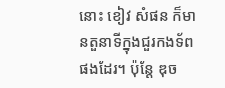នោះ ខៀវ សំផន ក៏មានតួនាទីក្នុងជួរកងទ័ពផងដែរ។ ប៉ុន្ដែ ឌុច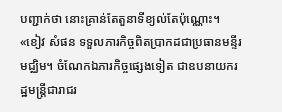បញ្ជាក់ថា នោះគ្រាន់តែតួនាទីខ្យល់តែប៉ុណ្ណោះ។
«ខៀវ សំផន ទទួលភារកិច្ចពិតប្រាកដជាប្រធានមន្ទីរមជ្ឈិម។ ចំណែកឯភារកិច្ចផ្សេងទៀត ជាឧបនាយករដ្ឋមន្ត្រីជារាជរ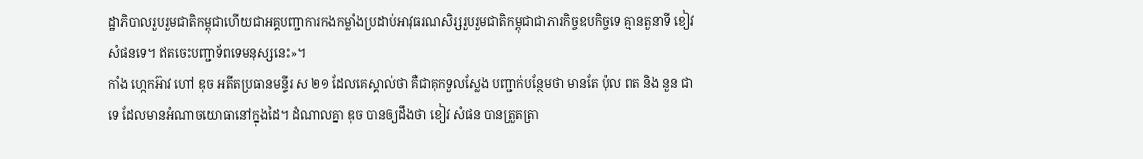ដ្ឋាភិបាលរួបរួមជាតិកម្ពុជាហើយជាអគ្គបញ្ជាការកងកម្លាំងប្រដាប់អាវុធរណសិរ្សរួបរួមជាតិកម្ពុជាជាភារកិច្ចឧបកិច្ចទេ គ្មានតួនាទី ខៀវ សំផនទេ។ ឥតចេះបញ្ជាទ័ពទេមនុស្សនេះ»។
កាំង ហ្កេកអ៊ាវ ហៅ ឌុច អតីតប្រធានមន្ទីរ ស ២១ ដែលគេស្គាល់ថា គឺជាគុកទួលស្លែង បញ្ជាក់បន្ថែមថា មានតែ ប៉ុល ពត និង នួន ជា ទេ ដែលមានអំណាចយោធានៅក្នុងដៃ។ ដំណាលគ្នា ឌុច បានឲ្យដឹងថា ខៀវ សំផន បានត្រួតត្រា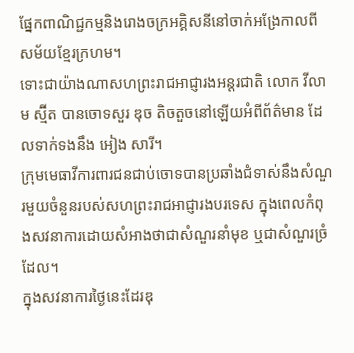ផ្នែកពាណិជ្ជកម្មនិងរោងចក្រអគ្គិសនីនៅចាក់អង្រែកាលពីសម័យខ្មែរក្រហម។
ទោះជាយ៉ាងណាសហព្រះរាជអាជ្ញារងអន្ដរជាតិ លោក វីលាម ស្ម៊ីត បានចោទសួរ ឌុច តិចតួចនៅឡើយអំពីព័ត៌មាន ដែលទាក់ទងនឹង អៀង សារី។
ក្រុមមេធាវីការពារជនជាប់ចោទបានប្រឆាំងជំទាស់នឹងសំណួរមួយចំនួនរបស់សហព្រះរាជអាជ្ញារងបរទេស ក្នុងពេលកំពុងសវនាការដោយសំអាងថាជាសំណួរនាំមុខ ឬជាសំណួរច្រំដែល។
ក្នុងសវនាការថ្ងៃនេះដែរឌុ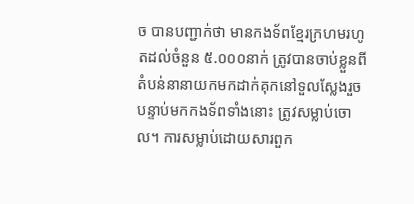ច បានបញ្ជាក់ថា មានកងទ័ពខ្មែរក្រហមរហូតដល់ចំនួន ៥.០០០នាក់ ត្រូវបានចាប់ខ្លួនពីតំបន់នានាយកមកដាក់គុកនៅទួលស្លែងរួចបន្ទាប់មកកងទ័ពទាំងនោះ ត្រូវសម្លាប់ចោល។ ការសម្លាប់ដោយសារពួក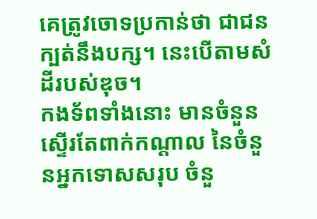គេត្រូវចោទប្រកាន់ថា ជាជនក្បត់នឹងបក្ស។ នេះបើតាមសំដីរបស់ឌុច។
កងទ័ពទាំងនោះ មានចំនួនស្ទើរតែពាក់កណ្តាល នៃចំនួនអ្នកទោសសរុប ចំនួ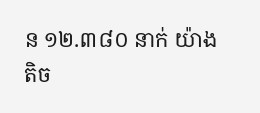ន ១២.៣៨០ នាក់ យ៉ាងតិច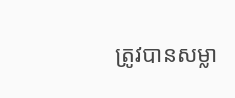ត្រូវបានសម្លា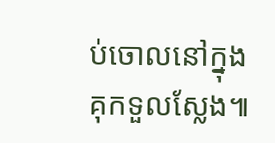ប់ចោលនៅក្នុងគុកទួលស្លែង៕